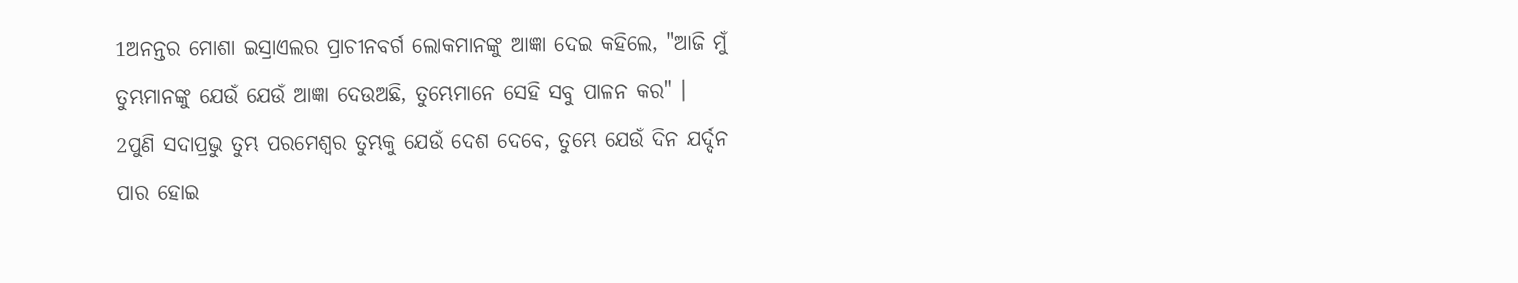1ଅନନ୍ତର ମୋଶା ଇସ୍ରାଏଲର ପ୍ରାଚୀନବର୍ଗ ଲୋକମାନଙ୍କୁ ଆଜ୍ଞା ଦେଇ କହିଲେ, "ଆଜି ମୁଁ ତୁମ୍ଭମାନଙ୍କୁ ଯେଉଁ ଯେଉଁ ଆଜ୍ଞା ଦେଉଅଛି, ତୁମ୍ଭେମାନେ ସେହି ସବୁ ପାଳନ କର" ।
2ପୁଣି ସଦାପ୍ରଭୁ ତୁମ୍ଭ ପରମେଶ୍ୱର ତୁମ୍ଭକୁ ଯେଉଁ ଦେଶ ଦେବେ, ତୁମ୍ଭେ ଯେଉଁ ଦିନ ଯର୍ଦ୍ଦନ ପାର ହୋଇ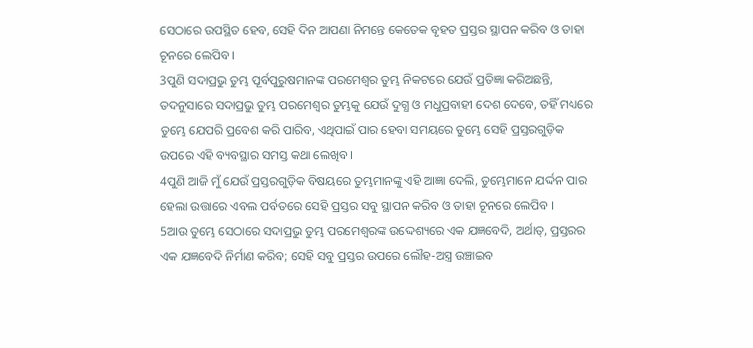ସେଠାରେ ଉପସ୍ଥିତ ହେବ, ସେହି ଦିନ ଆପଣା ନିମନ୍ତେ କେତେକ ବୃହତ ପ୍ରସ୍ତର ସ୍ଥାପନ କରିବ ଓ ତାହା ଚୂନରେ ଲେପିବ ।
3ପୁଣି ସଦାପ୍ରଭୁ ତୁମ୍ଭ ପୂର୍ବପୁରୁଷମାନଙ୍କ ପରମେଶ୍ୱର ତୁମ୍ଭ ନିକଟରେ ଯେଉଁ ପ୍ରତିଜ୍ଞା କରିଅଛନ୍ତି, ତଦନୁସାରେ ସଦାପ୍ରଭୁ ତୁମ୍ଭ ପରମେଶ୍ୱର ତୁମ୍ଭକୁ ଯେଉଁ ଦୁଗ୍ଧ ଓ ମଧୁପ୍ରବାହୀ ଦେଶ ଦେବେ, ତହିଁ ମଧ୍ୟରେ ତୁମ୍ଭେ ଯେପରି ପ୍ରବେଶ କରି ପାରିବ, ଏଥିପାଇଁ ପାର ହେବା ସମୟରେ ତୁମ୍ଭେ ସେହି ପ୍ରସ୍ତରଗୁଡ଼ିକ ଉପରେ ଏହି ବ୍ୟବସ୍ଥାର ସମସ୍ତ କଥା ଲେଖିବ ।
4ପୁଣି ଆଜି ମୁଁ ଯେଉଁ ପ୍ରସ୍ତରଗୁଡ଼ିକ ବିଷୟରେ ତୁମ୍ଭମାନଙ୍କୁ ଏହି ଆଜ୍ଞା ଦେଲି, ତୁମ୍ଭେମାନେ ଯର୍ଦ୍ଦନ ପାର ହେଲା ଉତ୍ତାରେ ଏବଲ ପର୍ବତରେ ସେହି ପ୍ରସ୍ତର ସବୁ ସ୍ଥାପନ କରିବ ଓ ତାହା ଚୂନରେ ଲେପିବ ।
5ଆଉ ତୁମ୍ଭେ ସେଠାରେ ସଦାପ୍ରଭୁ ତୁମ୍ଭ ପରମେଶ୍ୱରଙ୍କ ଉଦ୍ଦେଶ୍ୟରେ ଏକ ଯଜ୍ଞବେଦି, ଅର୍ଥାତ୍, ପ୍ରସ୍ତରର ଏକ ଯଜ୍ଞବେଦି ନିର୍ମାଣ କରିବ; ସେହି ସବୁ ପ୍ରସ୍ତର ଉପରେ ଲୌହ-ଅସ୍ତ୍ର ଉଞ୍ଚାଇବ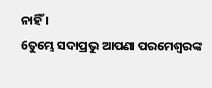ନାହିଁ ।
6ତୁମ୍ଭେ ସଦାପ୍ରଭୁ ଆପଣା ପରମେଶ୍ୱରଙ୍କ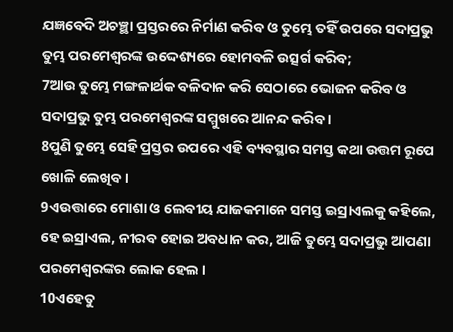ଯଜ୍ଞବେଦି ଅଚଞ୍ଛା ପ୍ରସ୍ତରରେ ନିର୍ମାଣ କରିବ ଓ ତୁମ୍ଭେ ତହିଁ ଉପରେ ସଦାପ୍ରଭୁ ତୁମ୍ଭ ପରମେଶ୍ୱରଙ୍କ ଉଦ୍ଦେଶ୍ୟରେ ହୋମବଳି ଉତ୍ସର୍ଗ କରିବ;
7ଆଉ ତୁମ୍ଭେ ମଙ୍ଗଳାର୍ଥକ ବଳିଦାନ କରି ସେଠାରେ ଭୋଜନ କରିବ ଓ ସଦାପ୍ରଭୁ ତୁମ୍ଭ ପରମେଶ୍ୱରଙ୍କ ସମ୍ମୁଖରେ ଆନନ୍ଦ କରିବ ।
8ପୁଣି ତୁମ୍ଭେ ସେହି ପ୍ରସ୍ତର ଉପରେ ଏହି ବ୍ୟବସ୍ଥାର ସମସ୍ତ କଥା ଉତ୍ତମ ରୂପେ ଖୋଳି ଲେଖିବ ।
9ଏଉତ୍ତାରେ ମୋଶା ଓ ଲେବୀୟ ଯାଜକମାନେ ସମସ୍ତ ଇସ୍ରାଏଲକୁ କହିଲେ, ହେ ଇସ୍ରାଏଲ, ନୀରବ ହୋଇ ଅବଧାନ କର, ଆଜି ତୁମ୍ଭେ ସଦାପ୍ରଭୁ ଆପଣା ପରମେଶ୍ୱରଙ୍କର ଲୋକ ହେଲ ।
10ଏହେତୁ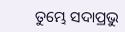ତୁମ୍ଭେ ସଦାପ୍ରଭୁ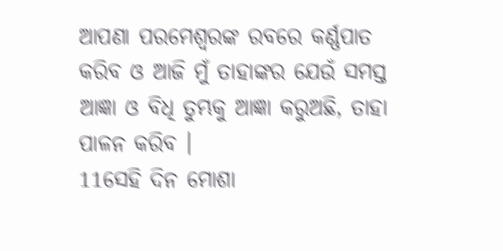ଆପଣା ପରମେଶ୍ୱରଙ୍କ ରବରେ କର୍ଣ୍ଣପାତ କରିବ ଓ ଆଜି ମୁଁ ତାହାଙ୍କର ଯେଉଁ ସମସ୍ତ ଆଜ୍ଞା ଓ ବିଧି ତୁମ୍ଭକୁ ଆଜ୍ଞା କରୁଅଛି, ତାହା ପାଳନ କରିବ ।
11ସେହି ଦିନ ମୋଶା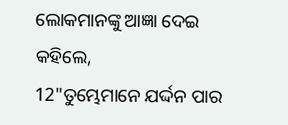ଲୋକମାନଙ୍କୁ ଆଜ୍ଞା ଦେଇ କହିଲେ,
12"ତୁମ୍ଭେମାନେ ଯର୍ଦ୍ଦନ ପାର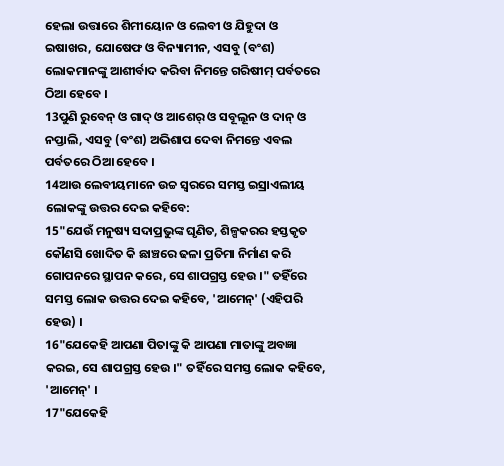ହେଲା ଉତ୍ତାରେ ଶିମୀୟୋନ ଓ ଲେବୀ ଓ ଯିହୁଦା ଓ ଇଷାଖର, ଯୋଷେଫ ଓ ବିନ୍ୟାମୀନ, ଏସବୁ (ବଂଶ) ଲୋକମାନଙ୍କୁ ଆଶୀର୍ବାଦ କରିବା ନିମନ୍ତେ ଗରିଷୀମ୍ ପର୍ବତରେ ଠିଆ ହେବେ ।
13ପୁଣି ରୁବେନ୍ ଓ ଗାଦ୍ ଓ ଆଶେର୍ ଓ ସବୂଲୂନ ଓ ଦାନ୍ ଓ ନପ୍ତାଲି, ଏସବୁ (ବଂଶ) ଅଭିଶାପ ଦେବା ନିମନ୍ତେ ଏବଲ ପର୍ବତରେ ଠିଆ ହେବେ ।
14ଆଉ ଲେବୀୟମାନେ ଉଚ୍ଚ ସ୍ୱରରେ ସମସ୍ତ ଇସ୍ରାଏଲୀୟ ଲୋକଙ୍କୁ ଉତ୍ତର ଦେଇ କହିବେ:
15"ଯେଉଁ ମନୁଷ୍ୟ ସଦାପ୍ରଭୁଙ୍କ ଘୃଣିତ, ଶିଳ୍ପକରର ହସ୍ତକୃତ କୌଣସି ଖୋଦିତ କି ଛାଞ୍ଚରେ ଢଳା ପ୍ରତିମା ନିର୍ମାଣ କରି ଗୋପନରେ ସ୍ଥାପନ କରେ, ସେ ଶାପଗ୍ରସ୍ତ ହେଉ ।" ତହିଁରେ ସମସ୍ତ ଲୋକ ଉତ୍ତର ଦେଇ କହିବେ, 'ଆମେନ୍' (ଏହିପରି ହେଉ) ।
16"ଯେକେହି ଆପଣା ପିତାଙ୍କୁ କି ଆପଣା ମାତାଙ୍କୁ ଅବଜ୍ଞା କରଇ, ସେ ଶାପଗ୍ରସ୍ତ ହେଉ ।" ତହିଁରେ ସମସ୍ତ ଲୋକ କହିବେ, 'ଆମେନ୍' ।
17"ଯେକେହି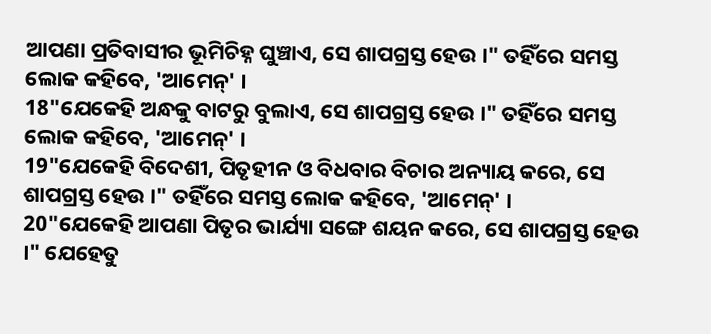ଆପଣା ପ୍ରତିବାସୀର ଭୂମିଚିହ୍ନ ଘୁଞ୍ଚାଏ, ସେ ଶାପଗ୍ରସ୍ତ ହେଉ ।" ତହିଁରେ ସମସ୍ତ ଲୋକ କହିବେ, 'ଆମେନ୍' ।
18"ଯେକେହି ଅନ୍ଧକୁ ବାଟରୁ ବୁଲାଏ, ସେ ଶାପଗ୍ରସ୍ତ ହେଉ ।" ତହିଁରେ ସମସ୍ତ ଲୋକ କହିବେ, 'ଆମେନ୍' ।
19"ଯେକେହି ବିଦେଶୀ, ପିତୃହୀନ ଓ ବିଧବାର ବିଚାର ଅନ୍ୟାୟ କରେ, ସେ ଶାପଗ୍ରସ୍ତ ହେଉ ।" ତହିଁରେ ସମସ୍ତ ଲୋକ କହିବେ, 'ଆମେନ୍' ।
20"ଯେକେହି ଆପଣା ପିତୃର ଭାର୍ଯ୍ୟା ସଙ୍ଗେ ଶୟନ କରେ, ସେ ଶାପଗ୍ରସ୍ତ ହେଉ ।" ଯେହେତୁ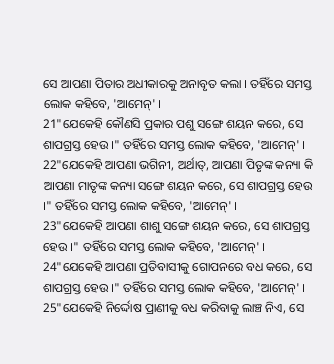ସେ ଆପଣା ପିତାର ଅଧୀକାରକୁ ଅନାବୃତ କଲା । ତହିଁରେ ସମସ୍ତ ଲୋକ କହିବେ, 'ଆମେନ୍' ।
21"ଯେକେହି କୌଣସି ପ୍ରକାର ପଶୁ ସଙ୍ଗେ ଶୟନ କରେ, ସେ ଶାପଗ୍ରସ୍ତ ହେଉ ।" ତହିଁରେ ସମସ୍ତ ଲୋକ କହିବେ, 'ଆମେନ୍' ।
22"ଯେକେହି ଆପଣା ଭଗିନୀ, ଅର୍ଥାତ୍, ଆପଣା ପିତୃଙ୍କ କନ୍ୟା କି ଆପଣା ମାତୃଙ୍କ କନ୍ୟା ସଙ୍ଗେ ଶୟନ କରେ, ସେ ଶାପଗ୍ରସ୍ତ ହେଉ ।" ତହିଁରେ ସମସ୍ତ ଲୋକ କହିବେ, 'ଆମେନ୍' ।
23"ଯେକେହି ଆପଣା ଶାଶୁ ସଙ୍ଗେ ଶୟନ କରେ, ସେ ଶାପଗ୍ରସ୍ତ ହେଉ ।" ତହିଁରେ ସମସ୍ତ ଲୋକ କହିବେ, 'ଆମେନ୍' ।
24"ଯେକେହି ଆପଣା ପ୍ରତିବାସୀକୁ ଗୋପନରେ ବଧ କରେ, ସେ ଶାପଗ୍ରସ୍ତ ହେଉ ।" ତହିଁରେ ସମସ୍ତ ଲୋକ କହିବେ, 'ଆମେନ୍' ।
25"ଯେକେହି ନିର୍ଦ୍ଦୋଷ ପ୍ରାଣୀକୁ ବଧ କରିବାକୁ ଲାଞ୍ଚ ନିଏ, ସେ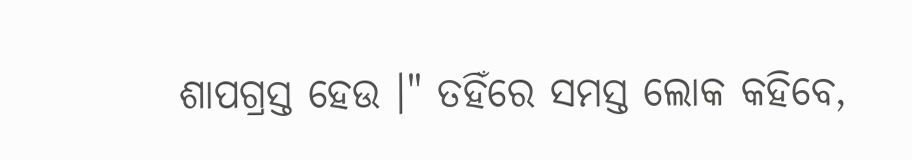ଶାପଗ୍ରସ୍ତ ହେଉ ।" ତହିଁରେ ସମସ୍ତ ଲୋକ କହିବେ,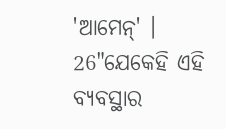'ଆମେନ୍' ।
26"ଯେକେହି ଏହି ବ୍ୟବସ୍ଥାର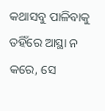କଥାସବୁ ପାଳିବାକୁ ତହିଁରେ ଆସ୍ଥା ନ କରେ, ସେ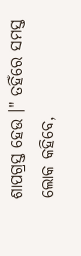ଶାପଗ୍ରସ୍ତ ହେଉ ।" ତହିଁରେ ସମସ୍ତ ଲୋକ କହିବେ,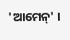'ଆମେନ୍' ।